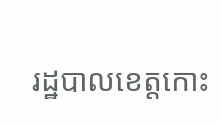រដ្ឋបាលខេត្តកោះ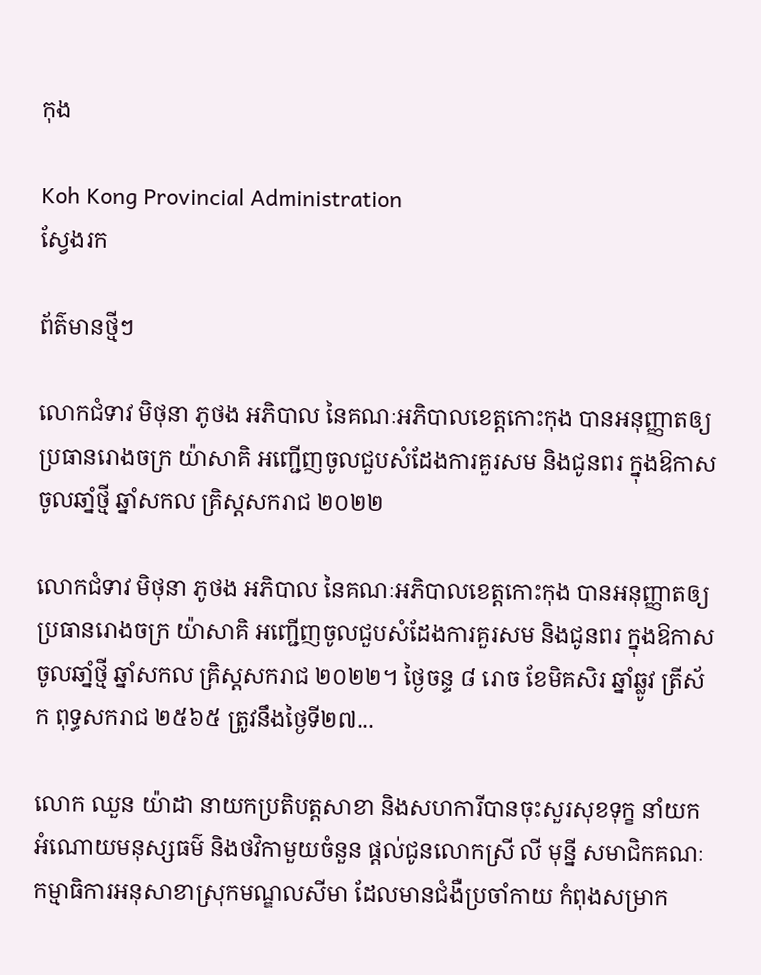កុង

Koh Kong Provincial Administration
ស្វែងរក

ព័ត៌មានថ្មីៗ

លោកជំទាវ មិថុនា ភូថង អភិបាល នៃគណៈអភិបាលខេត្តកោះកុង បានអនុញ្ញាតឲ្យប្រធានរោងចក្រ យ៉ាសាគិ អញ្ជើញចូលជួបសំដែងការគួរសម និងជូនពរ ក្នុងឱកាសចូលឆាំ្នថ្មី ឆ្នាំសកល គ្រិស្តសករាជ ២០២២

លោកជំទាវ មិថុនា ភូថង អភិបាល នៃគណៈអភិបាលខេត្តកោះកុង បានអនុញ្ញាតឲ្យប្រធានរោងចក្រ យ៉ាសាគិ អញ្ជើញចូលជួបសំដែងការគួរសម និងជូនពរ ក្នុងឱកាសចូលឆាំ្នថ្មី ឆ្នាំសកល គ្រិស្តសករាជ ២០២២។ ថ្ងៃចន្ទ ៨ រោច ខែមិគសិរ ឆ្នាំឆ្លូវ ត្រីស័ក ពុទ្ធសករាជ ២៥៦៥ ត្រូវនឹងថ្ងៃទី២៧...

លោក ឈួន យ៉ាដា នាយកប្រតិបត្តសាខា និងសហការីបានចុះសួរសុខទុក្ខ នាំយកអំណោយមនុស្សធម៌ និងថវិកាមួយចំនួន ផ្តល់ជូនលោកស្រី លី មុន្នី សមាជិកគណៈកម្មាធិការអនុសាខាស្រុកមណ្ឌលសីមា ដែលមានជំងឺប្រចាំកាយ កំពុងសម្រាក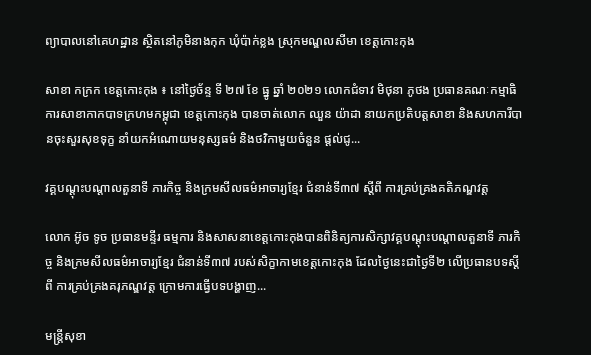ព្យាបាលនៅគេហដ្ឋាន ស្ថិតនៅភូមិនាងកុក ឃុំប៉ាក់ខ្លង ស្រុកមណ្ឌលសីមា ខេត្តកោះកុង

សាខា កក្រក ខេត្តកោះកុង ៖ នៅថ្ងៃច័ន្ទ ទី ២៧ ខែ ធ្នូ ឆ្នាំ ២០២១ លោកជំទាវ មិថុនា ភូថង ប្រធានគណៈកម្មាធិការសាខាកាកបាទក្រហមកម្ពុជា ខេត្តកោះកុង បានចាត់លោក ឈួន យ៉ាដា នាយកប្រតិបត្តសាខា និងសហការីបានចុះសួរសុខទុក្ខ នាំយកអំណោយមនុស្សធម៌ និងថវិកាមួយចំនួន ផ្តល់ជូ...

វគ្គបណ្តុះបណ្តាលតួនាទី ភារកិច្ច និងក្រមសីលធម៌អាចារ្យខ្មែរ ជំនាន់ទី៣៧ ស្ដីពី ការគ្រប់គ្រងគតិភណ្ឌវត្ត

លោក អ៊ូច ទូច ប្រធានមន្ទីរ ធម្មការ និងសាសនាខេត្តកោះកុងបានពិនិត្យការសិក្សាវគ្គបណ្តុះបណ្តាលតួនាទី ភារកិច្ច និងក្រមសីលធម៌អាចារ្យខ្មែរ ជំនាន់ទី៣៧ របស់សិក្ខាកាមខេត្តកោះកុង ដែលថ្ងៃនេះជាថ្ងៃទី២ លើប្រធានបទស្ដីពី ការគ្រប់គ្រងគរុភណ្ឌវត្ត ក្រោមការធ្វើបទបង្ហាញ...

មន្រ្តីសុខា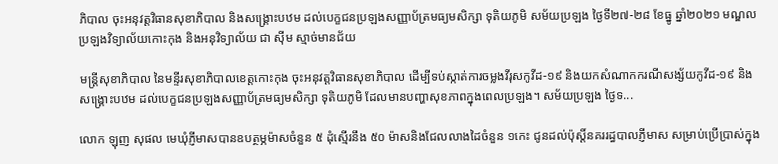ភិបាល ចុះអនុវត្តវិធានសុខាភិបាល និងសង្រ្គោះបឋម ដល់បេក្ខជនប្រឡងសញ្ញាប័ត្រមធ្យមសិក្សា ទុតិយភូមិ សម័យប្រឡង ថ្ងៃទី២៧-២៨ ខែធ្នូ ឆ្នាំ២០២១ មណ្ឌលប្រឡងវិទ្យាល័យកោះកុង និងអនុវិទ្យាល័យ ជា សុីម ស្មាច់មានជ័យ

មន្រ្តីសុខាភិបាល នៃមន្ទីរសុខាភិបាលខេត្តកោះកុង ចុះអនុវត្តវិធានសុខាភិបាល ដើម្បីទប់ស្កាត់ការចម្លងវីរុសកូវីដ-១៩ និងយកសំណាកករណីសង្ស័យកូវីដ-១៩ និងសង្រ្គោះបឋម ដល់បេក្ខជនប្រឡងសញ្ញាប័ត្រមធ្យមសិក្សា ទុតិយភូមិ ដែលមានបញ្ហាសុខភាពក្នុងពេលប្រឡង។ សម័យប្រឡង ថ្ងៃទ...

លោក ឡុញ សុផល មេឃុំភ្ញីមាសបានឧបត្ថម្ភម៉ាសចំនួន ៥ ដុំស្មើរនឹង ៥០ ម៉ាសនិងជែលលាងដៃចំនួន ១កេះ ជូនដល់ប៉ុស្តិ៍នគររដ្ធបាលភ្ញីមាស សម្រាប់ប្រើប្រាស់ក្នុង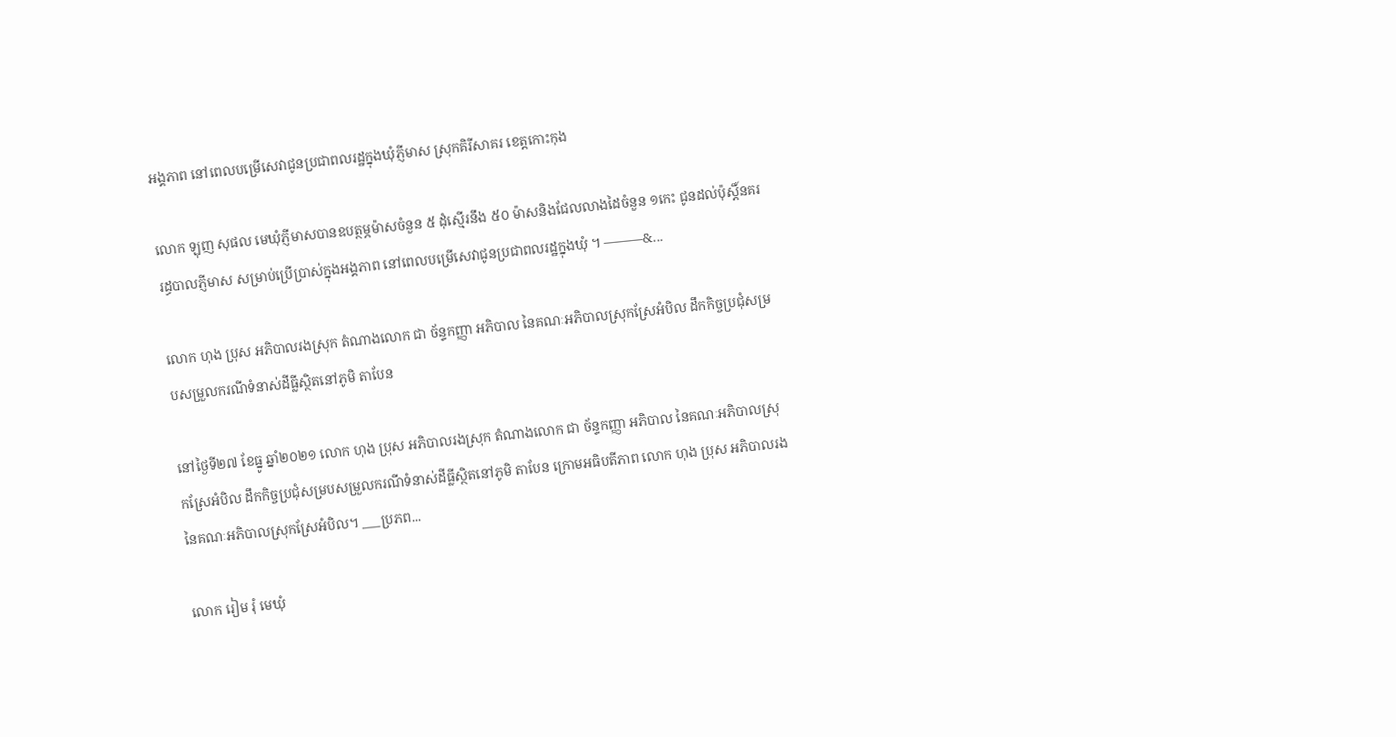អង្គភាព នៅពេលបម្រើសេវាជូនប្រជាពលរដ្ឋក្នុងឃុំភ្ញីមាស ស្រុកគិរីសាគរ ខេត្តកោះកុង

លោក ឡុញ សុផល មេឃុំភ្ញីមាសបានឧបត្ថម្ភម៉ាសចំនួន ៥ ដុំស្មើរនឹង ៥០ ម៉ាសនិងជែលលាងដៃចំនួន ១កេះ ជូនដល់ប៉ុស្តិ៍នគររដ្ធបាលភ្ញីមាស សម្រាប់ប្រើប្រាស់ក្នុងអង្គភាព នៅពេលបម្រើសេវាជូនប្រជាពលរដ្ឋក្នុងឃុំ ។ ———&...

លោក ហុង ប្រុស អភិបាលរងស្រុក តំណាងលោក ជា ច័ន្ទកញ្ញា អភិបាល នៃគណៈអភិបាលស្រុកស្រែអំបិល ដឹកកិច្ចប្រជុំសម្របសម្រួលករណីទំនាស់ដីធ្លីស្ថិតនៅភូមិ តាបែន

នៅថ្ងៃទី២៧ ខែធ្នូ ឆ្នាំ២០២១ លោក ហុង ប្រុស អភិបាលរងស្រុក តំណាងលោក ជា ច័ន្ទកញ្ញា អភិបាល នៃគណៈអភិបាលស្រុកស្រែអំបិល ដឹកកិច្ចប្រជុំសម្របសម្រួលករណីទំនាស់ដីធ្លីស្ថិតនៅភូមិ តាបែន ក្រោមអធិបតីភាព លោក ហុង ប្រុស អភិបាលរង នៃគណៈអភិបាលស្រុកស្រែអំបិល។ ___ប្រភព...

លោក រៀម រុំ មេឃុំ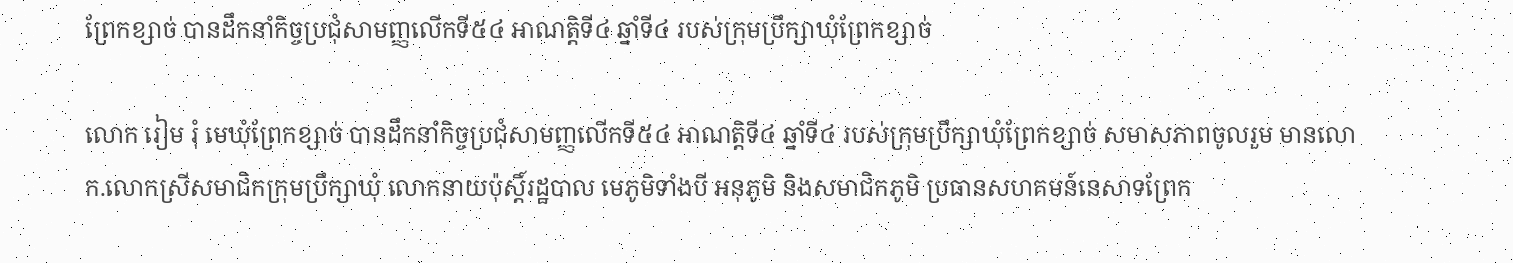ព្រែកខ្សាច់ បានដឹកនាំកិច្ចប្រជុំសាមញ្ញលើកទី៥៤ អាណត្តិទី៤ ឆ្នាំទី៤ របស់ក្រុមប្រឹក្សាឃុំព្រែកខ្សាច់

លោក រៀម រុំ មេឃុំព្រែកខ្សាច់ បានដឹកនាំកិច្ចប្រជុំសាមញ្ញលើកទី៥៤ អាណត្តិទី៤ ឆ្នាំទី៤ របស់ក្រុមប្រឹក្សាឃុំព្រែកខ្សាច់ សមាសភាពចូលរួម មានលោក.លោកស្រីសមាជិកក្រុមប្រឹក្សាឃុំ លោកនាយប៉ុស្តិ៍រដ្ឋបាល មេភូមិទាំងបី អនុភូមិ និងសមាជិកភូមិ ប្រធានសហគមន៍នេសាទព្រែក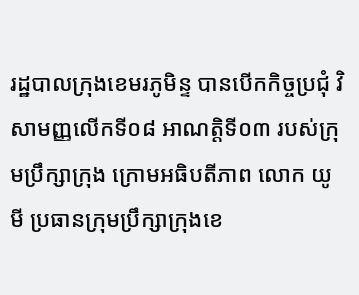រដ្ឋបាលក្រុងខេមរភូមិន្ទ បានបើកកិច្ចប្រជុំ វិសាមញ្ញលើកទី០៨ អាណត្តិទី០៣ របស់ក្រុមប្រឹក្សាក្រុង ក្រោមអធិបតីភាព លោក យូ មី ប្រធានក្រុមប្រឹក្សាក្រុងខេ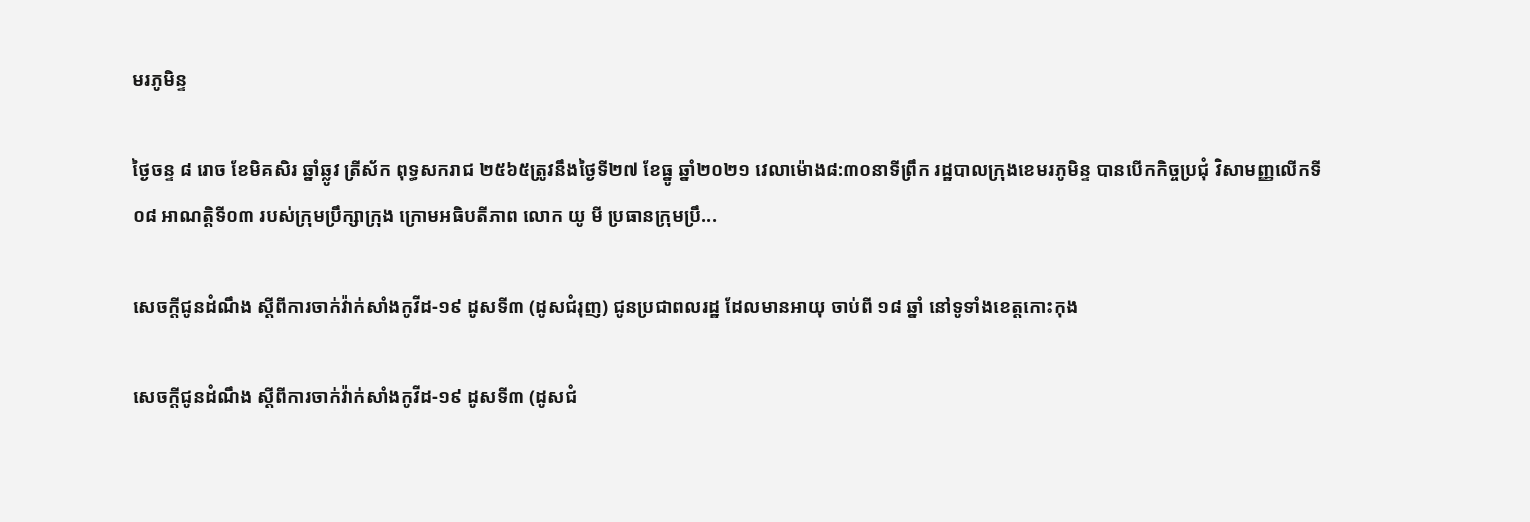មរភូមិន្ទ

ថ្ងៃចន្ទ ៨ រោច ខែមិគសិរ ឆ្នាំឆ្លូវ ត្រីស័ក ពុទ្ធសករាជ ២៥៦៥ត្រូវនឹងថ្ងៃទី២៧ ខែធ្នូ ឆ្នាំ២០២១ វេលាម៉ោង៨:៣០នាទីព្រឹក រដ្ឋបាលក្រុងខេមរភូមិន្ទ បានបើកកិច្ចប្រជុំ វិសាមញ្ញលើកទី០៨ អាណត្តិទី០៣ របស់ក្រុមប្រឹក្សាក្រុង ក្រោមអធិបតីភាព លោក យូ មី ប្រធានក្រុមប្រឹ...

សេចក្តីជូនដំណឹង ស្តីពីការចាក់វ៉ាក់សាំងកូវីដ-១៩ ដូសទី៣ (ដូសជំរុញ) ជូនប្រជាពលរដ្ឋ ដែលមានអាយុ ចាប់ពី ១៨ ឆ្នាំ នៅទូទាំងខេត្តកោះកុង

សេចក្តីជូនដំណឹង ស្តីពីការចាក់វ៉ាក់សាំងកូវីដ-១៩ ដូសទី៣ (ដូសជំ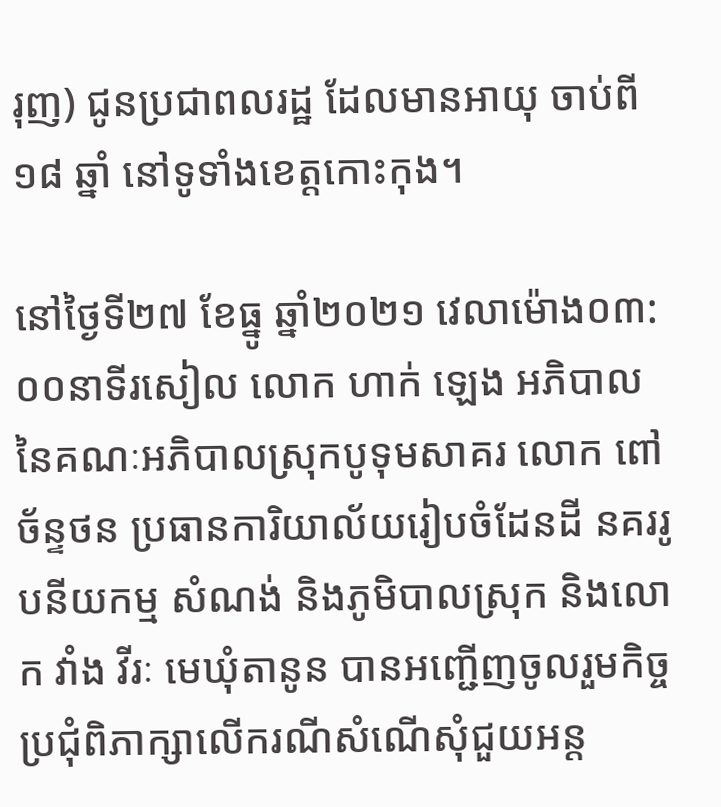រុញ) ជូនប្រជាពលរដ្ឋ ដែលមានអាយុ ចាប់ពី ១៨ ឆ្នាំ នៅទូទាំងខេត្តកោះកុង។

នៅថ្ងៃទី២៧ ខែធ្នូ ឆ្នាំ២០២១ វេលាម៉ោង០៣:០០នាទីរសៀល លោក ហាក់ ឡេង អភិបាល នៃគណៈអភិបាលស្រុកបូទុមសាគរ លោក ពៅ ច័ន្ទថន ប្រធានការិយាល័យរៀបចំដែនដី នគររូបនីយកម្ម សំណង់ និងភូមិបាលស្រុក និងលោក វាំង វីរៈ មេឃុំតានូន បានអញ្ជើញចូលរួមកិច្ចប្រជុំពិភាក្សាលើករណីសំណើសុំជួយអន្ត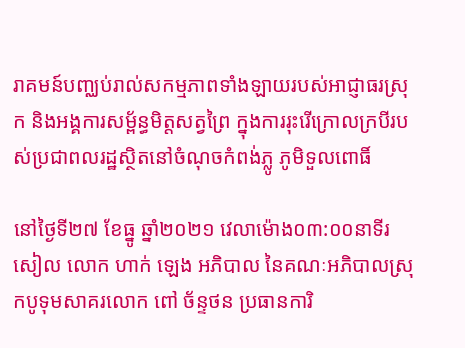រាគមន៍បញ្ឈប់រាល់សកម្មភាពទាំងឡាយរបស់អាជ្ញាធរស្រុក និងអង្គការសម្ព័ន្ធមិត្តសត្វព្រៃ ក្នុងការរុះរើក្រោលក្របីរបស់ប្រជាពលរដ្ឋស្ថិតនៅចំណុចកំពង់ភ្លូ ភូមិទួលពោធិ៍

នៅថ្ងៃទី២៧ ខែធ្នូ ឆ្នាំ២០២១ វេលាម៉ោង០៣:០០នាទីរសៀល លោក ហាក់ ឡេង អភិបាល នៃគណៈអភិបាលស្រុកបូទុមសាគរលោក ពៅ ច័ន្ទថន ប្រធានការិ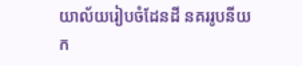យាល័យរៀបចំដែនដី នគររូបនីយក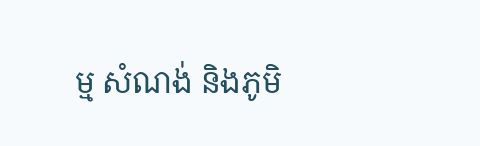ម្ម សំណង់ និងភូមិ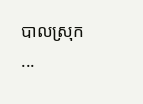បាលស្រុក ...